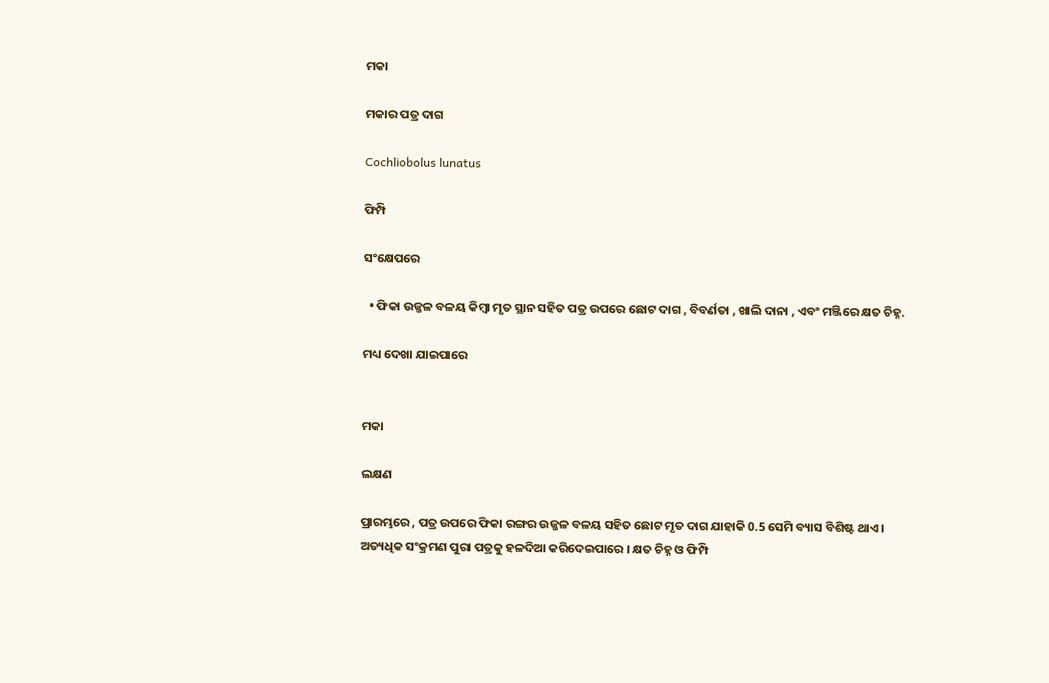ମକା

ମକାର ପତ୍ର ଦାଗ

Cochliobolus lunatus

ଫିମ୍ପି

ସଂକ୍ଷେପରେ

  • ଫିକା ଉଜ୍ଜଳ ବଳୟ କିମ୍ବା ମୃତ ସ୍ଥାନ ସହିତ ପତ୍ର ଉପରେ ଛୋଟ ଦାଗ , ବିବର୍ଣତା , ଖାଲି ଦାନା , ଏବଂ ମଞ୍ଜିରେ କ୍ଷତ ଚିହ୍ନ.

ମଧ୍ୟ ଦେଖା ଯାଇପାରେ


ମକା

ଲକ୍ଷଣ

ପ୍ରାରମ୍ଭରେ , ପତ୍ର ଉପରେ ଫିକା ରଙ୍ଗର ଉଜ୍ଜଳ ବଳୟ ସହିତ ଛୋଟ ମୃତ ଦାଗ ଯାହାକି 0.5 ସେମି ବ୍ୟାସ ବିଶିଷ୍ଟ ଥାଏ । ଅତ୍ୟଧିକ ସଂକ୍ରମଣ ପୁରା ପତ୍ରକୁ ହଳଦିଆ କରିଦେଇପାରେ । କ୍ଷତ ଚିହ୍ନ ଓ ଫିମ୍ପି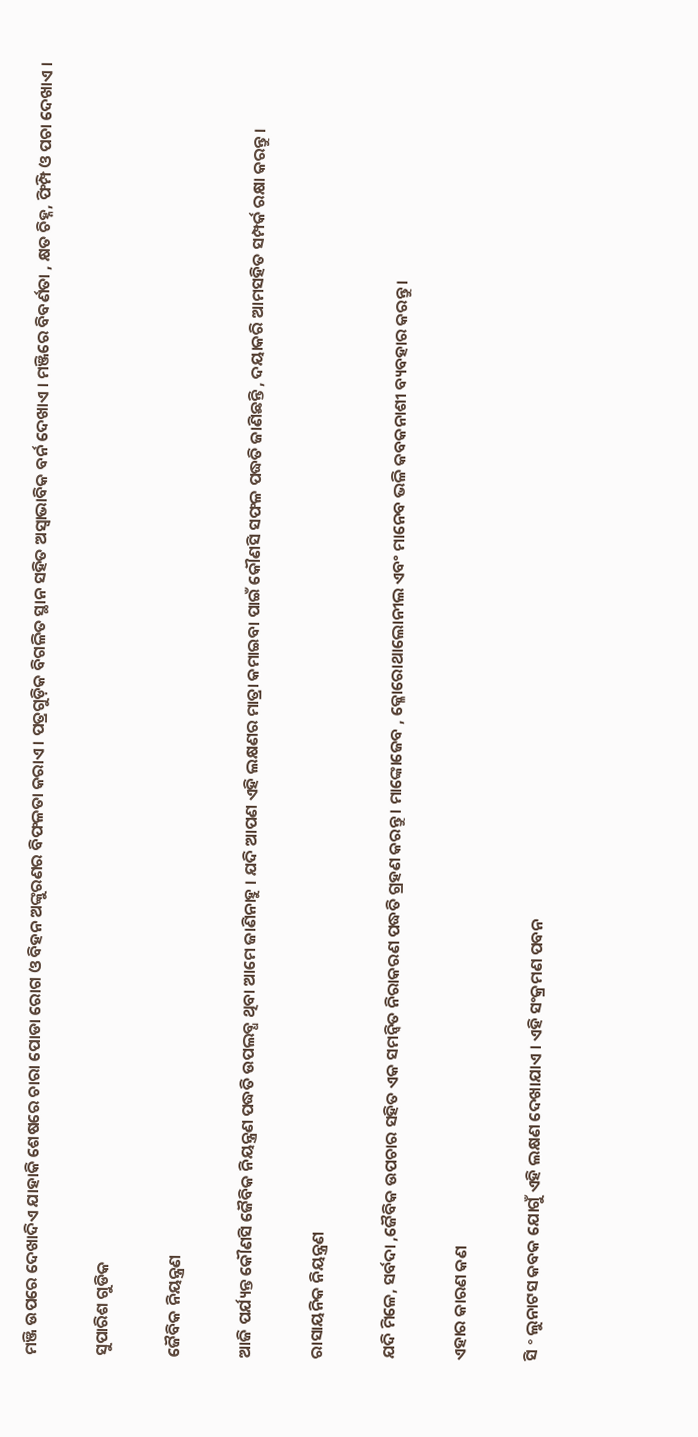ମଞ୍ଜି ଉପରେ ଦେଖାଦିଏ ଯାହାକି ଶେଷରେ ଚାରା ପୋଡା ରୋଗ ଓ ବିହନ ଅଙ୍କୁରଣର ବିଫଳତା କରାଏ । ପତ୍ରଗୁଡ଼ିକ ବିଗଳିତ ସ୍ଥାନ ସହିତ ଅସ୍ଵାଭାବିକ ବର୍ନ ଦେଖାଏ । ମଞ୍ଜିରେ ବିବର୍ଣତା , କ୍ଷତ ଚିହ୍ନ, ଫିମ୍ପି ଓ ପଚା ଦେଖାଏ ।

ସୁପାରିଶ ଗୁଡିକ

ଜୈବିକ ନିୟନ୍ତ୍ରଣ

ଆଜି ପର୍ଯ୍ୟନ୍ତ କୌଣସି ଜୈବିକ ନିୟନ୍ତ୍ରଣ ପଦ୍ଧତି ଉପଲବ୍ଧ ଥିବା ଆମେ ଜାଣିନାହୁ । ଯଦି ଆପଣ ଏହି ଲକ୍ଷଣର ମାତ୍ରା କମାଇବା ପାଇଁ କୌଣସି ସଫଳ ପଦ୍ଧତି ଜାଣିଛନ୍ତି , ଦୟାକରି ଆମସହିତ ସମ୍ପର୍କ ରକ୍ଷା କରନ୍ତୁ ।

ରାସାୟନିକ ନିୟନ୍ତ୍ରଣ

ଯଦି ମିଳେ, ସର୍ବଦା ,ଜୈବିକ ଉପଚାର ସହିତ ଏକ ସମନ୍ଵିତ ନିରାକରଣ ପଦ୍ଧତି ଗ୍ରହଣ କରନ୍ତୁ । ମାଙ୍କୋଜେବ , କ୍ଳୋରୋଥାଲୋନୀଲ ଏବଂ ମାନେବ ଭଳି କବକନାଶୀ ବ୍ୟବହାର କରନ୍ତୁ ।

ଏହାର କାରଣ କଣ

ସି ॰ ଲୁନାଟସ କବକ ଯୋଗୁଁ ଏହି ଲକ୍ଷଣ ଦେଖାଯାଏ । ଏହି ସଂକ୍ରମଣ ପବନ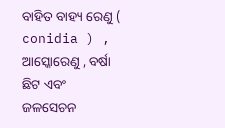ବାହିତ ବାହ୍ୟ ରେଣୁ ( conidia ) , ଆସ୍କୋରେଣୁ , ବର୍ଷା ଛିଟ ଏବଂ ଜଳସେଚନ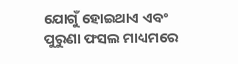ଯୋଗୁଁ ହୋଇଥାଏ ଏବଂ ପୁରୁଣା ଫସଲ ମାଧ୍ୟମରେ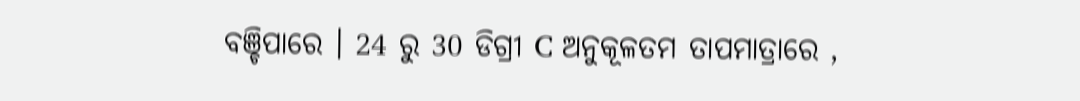ବଞ୍ଚିପାରେ । 24 ରୁ 30 ଡିଗ୍ରୀ C ଅନୁକୂଳତମ ତାପମାତ୍ରାରେ ,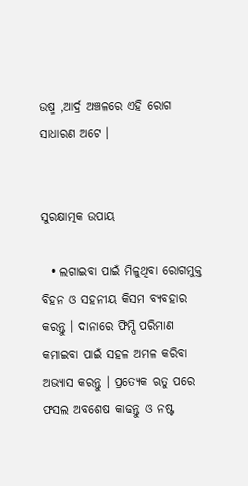ଉଷ୍ମ ,ଆର୍ଦ୍ର ଅଞ୍ଚଳରେ ଏହି ରୋଗ ସାଧାରଣ ଅଟେ ।


ସୁରକ୍ଷାତ୍ମକ ଉପାୟ

  • ଲଗାଇବା ପାଇଁ ମିଳୁଥିବା ରୋଗମୁକ୍ତ ବିହନ ଓ ସହନୀୟ କିସମ ବ୍ୟବହାର କରନ୍ତୁ । ଦାନାରେ ଫିମ୍ପି ପରିମାଣ କମାଇବା ପାଇଁ ସହଳ ଅମଳ କରିବା ଅଭ୍ୟାସ କରନ୍ତୁ । ପ୍ରତ୍ୟେକ ଋତୁ ପରେ ଫସଲ ଅବଶେଷ କାଢନ୍ତୁ ଓ ନଷ୍ଟ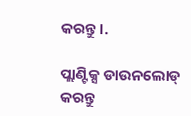କରନ୍ତୁ ।.

ପ୍ଲାଣ୍ଟିକ୍ସ ଡାଉନଲୋଡ୍ କରନ୍ତୁ